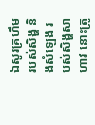ឯសូរគ្រហឹមរបស់សិង្ហ និងសំឡេង របស់សិង្ហសាហាវ នោះត្រូ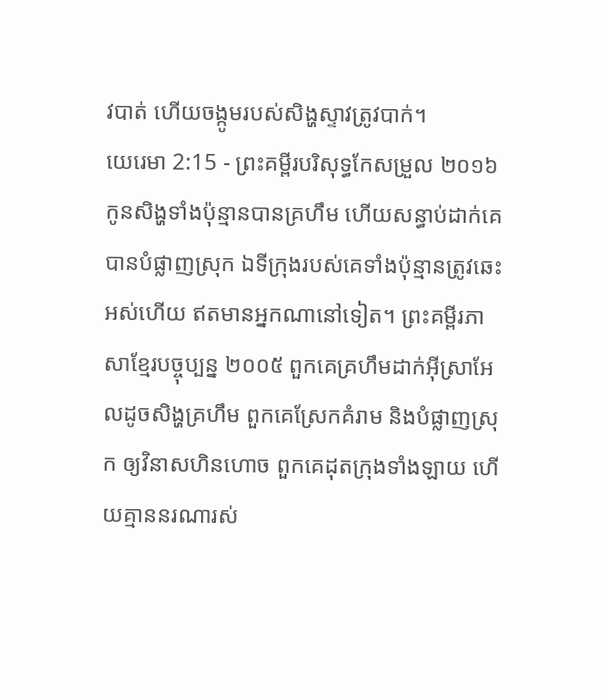វបាត់ ហើយចង្កូមរបស់សិង្ហស្ទាវត្រូវបាក់។
យេរេមា 2:15 - ព្រះគម្ពីរបរិសុទ្ធកែសម្រួល ២០១៦ កូនសិង្ហទាំងប៉ុន្មានបានគ្រហឹម ហើយសន្ធាប់ដាក់គេ បានបំផ្លាញស្រុក ឯទីក្រុងរបស់គេទាំងប៉ុន្មានត្រូវឆេះអស់ហើយ ឥតមានអ្នកណានៅទៀត។ ព្រះគម្ពីរភាសាខ្មែរបច្ចុប្បន្ន ២០០៥ ពួកគេគ្រហឹមដាក់អ៊ីស្រាអែលដូចសិង្ហគ្រហឹម ពួកគេស្រែកគំរាម និងបំផ្លាញស្រុក ឲ្យវិនាសហិនហោច ពួកគេដុតក្រុងទាំងឡាយ ហើយគ្មាននរណារស់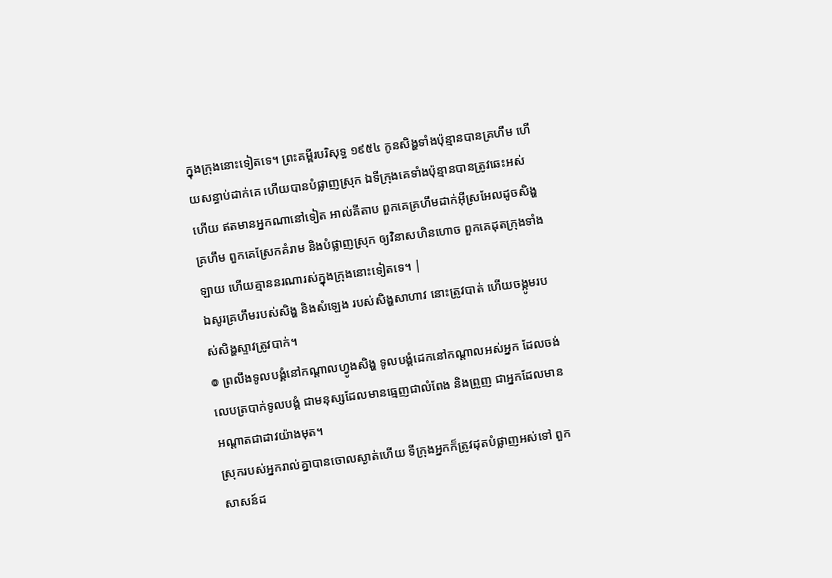ក្នុងក្រុងនោះទៀតទេ។ ព្រះគម្ពីរបរិសុទ្ធ ១៩៥៤ កូនសិង្ហទាំងប៉ុន្មានបានគ្រហឹម ហើយសន្ធាប់ដាក់គេ ហើយបានបំផ្លាញស្រុក ឯទីក្រុងគេទាំងប៉ុន្មានបានត្រូវឆេះអស់ហើយ ឥតមានអ្នកណានៅទៀត អាល់គីតាប ពួកគេគ្រហឹមដាក់អ៊ីស្រអែលដូចសិង្ហគ្រហឹម ពួកគេស្រែកគំរាម និងបំផ្លាញស្រុក ឲ្យវិនាសហិនហោច ពួកគេដុតក្រុងទាំងឡាយ ហើយគ្មាននរណារស់ក្នុងក្រុងនោះទៀតទេ។ |
ឯសូរគ្រហឹមរបស់សិង្ហ និងសំឡេង របស់សិង្ហសាហាវ នោះត្រូវបាត់ ហើយចង្កូមរបស់សិង្ហស្ទាវត្រូវបាក់។
៙ ព្រលឹងទូលបង្គំនៅកណ្ដាលហ្វូងសិង្ហ ទូលបង្គំដេកនៅកណ្ដាលអស់អ្នក ដែលចង់លេបត្របាក់ទូលបង្គំ ជាមនុស្សដែលមានធ្មេញជាលំពែង និងព្រួញ ជាអ្នកដែលមានអណ្ដាតជាដាវយ៉ាងមុត។
ស្រុករបស់អ្នករាល់គ្នាបានចោលស្ងាត់ហើយ ទីក្រុងអ្នកក៏ត្រូវដុតបំផ្លាញអស់ទៅ ពួកសាសន៍ដ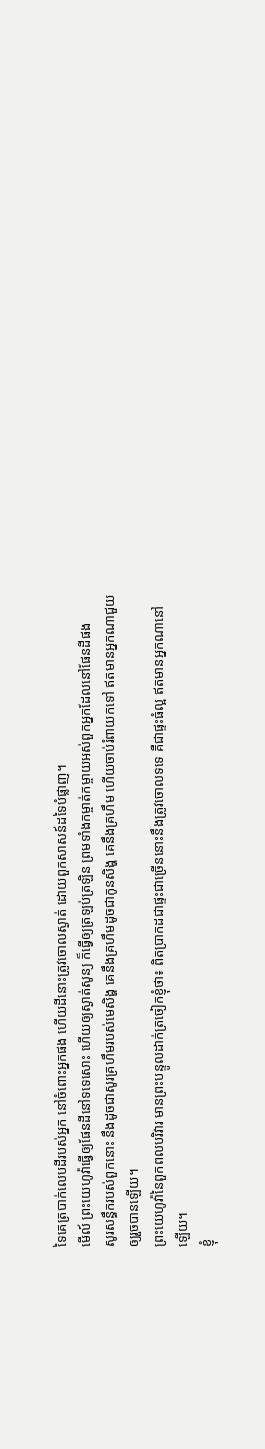ទៃគេត្របាក់លេបដីរបស់អ្នក នៅចំពោះអ្នកផង ហើយដីនោះត្រូវចោលស្ងាត់ ដោយពួកសាសន៍ដទៃបំផ្លាញ។
មើល៍ ព្រះយេហូវ៉ាធ្វើឲ្យផែនដីនៅទទេសោះ ហើយឲ្យស្ងាត់សូន្យ ក៏ធ្វើឲ្យត្រឡប់ត្រឡិន ព្រមទាំងកម្ចាត់កម្ចាយអស់ពួកអ្នកដែលនៅផែនដីផង
សូរសន្ធឹករបស់ពួកនោះ នឹងដូចជាសូរគ្រហឹមរបស់មេសិង្ហ គេនឹងគ្រហឹមដូចជាកូនសិង្ហ គេនឹងគ្រហឹម ហើយចាប់រំពាយកទៅ ឥតមានអ្នកណាជួយឲ្យរួចបានឡើយ។
ព្រះយេហូវ៉ានៃពួកពលបរិវារ មានព្រះបន្ទូលដាក់ត្រចៀកខ្ញុំថា៖ ពិតប្រាកដជាផ្ទះជាច្រើននោះនឹងត្រូវចោលទទេ គឺជាផ្ទះធំល្អ ឥតមានអ្នកណានៅឡើយ។
ខ្ញុំ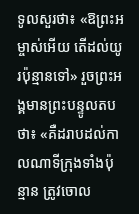ទូលសួរថា៖ «ឱព្រះអម្ចាស់អើយ តើដល់យូរប៉ុន្មានទៅ» រួចព្រះអង្គមានព្រះបន្ទូលតបថា៖ «គឺដរាបដល់កាលណាទីក្រុងទាំងប៉ុន្មាន ត្រូវចោល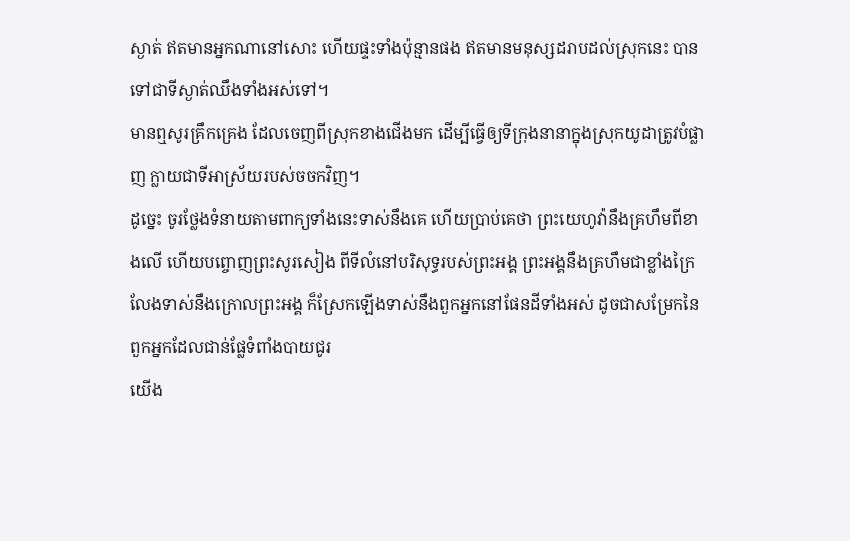ស្ងាត់ ឥតមានអ្នកណានៅសោះ ហើយផ្ទះទាំងប៉ុន្មានផង ឥតមានមនុស្សដរាបដល់ស្រុកនេះ បានទៅជាទីស្ងាត់ឈឹងទាំងអស់ទៅ។
មានឮសូរគ្រឹកគ្រេង ដែលចេញពីស្រុកខាងជើងមក ដើម្បីធ្វើឲ្យទីក្រុងនានាក្នុងស្រុកយូដាត្រូវបំផ្លាញ ក្លាយជាទីអាស្រ័យរបស់ចចកវិញ។
ដូច្នេះ ចូរថ្លែងទំនាយតាមពាក្យទាំងនេះទាស់នឹងគេ ហើយប្រាប់គេថា ព្រះយេហូវ៉ានឹងគ្រហឹមពីខាងលើ ហើយបព្ចោញព្រះសូរសៀង ពីទីលំនៅបរិសុទ្ធរបស់ព្រះអង្គ ព្រះអង្គនឹងគ្រហឹមជាខ្លាំងក្រៃលែងទាស់នឹងក្រោលព្រះអង្គ ក៏ស្រែកឡើងទាស់នឹងពួកអ្នកនៅផែនដីទាំងអស់ ដូចជាសម្រែកនៃពួកអ្នកដែលជាន់ផ្លែទំពាំងបាយជូរ
យើង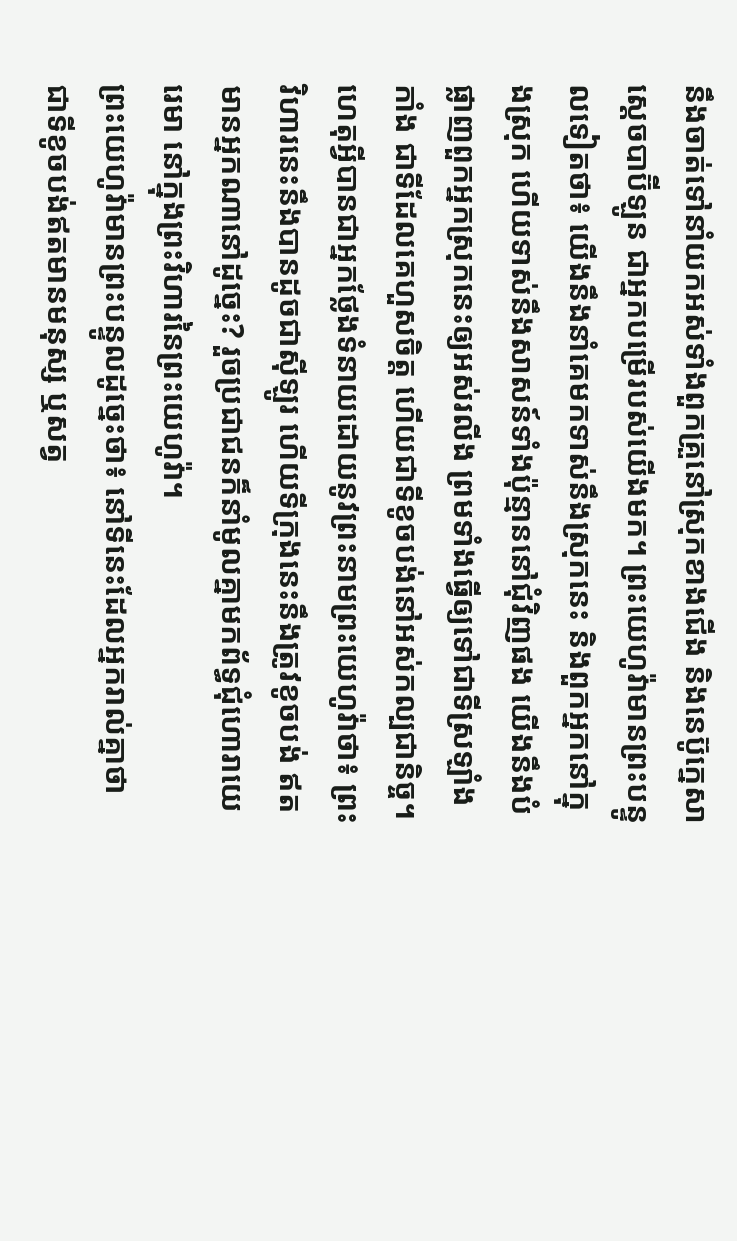នឹងចាត់ទៅនាំយកអស់ទាំងពួកគ្រួនៅស្រុកខាងជើង និងនេប៊ូក្នេសា ស្តេចបាប៊ីឡូន ជាអ្នកបម្រើរបស់យើងមក។ ព្រះយេហូវ៉ាមានព្រះបន្ទូលទៀតថា៖ យើងនឹងនាំគេមកទាស់នឹងស្រុកនេះ និងពួកអ្នកនៅក្នុងស្រុក ហើយទាស់នឹងសាសន៍ទាំងប៉ុន្មាននៅជុំវិញផង យើងនឹងបំផ្លាញពួកអ្នកស្រុកនេះឲ្យអស់រលីង ព្រមទាំងធ្វើឲ្យទៅជាទីស្រឡាំងកាំង ជាទីដែលគេហួសចិត្ត ហើយជាទីខូចបង់នៅអស់កល្បជានិច្ច។
ហេតុអ្វីបានជាអ្នកថ្លែងទំនាយដោយនូវព្រះនាមព្រះយេហូវ៉ាថា៖ ព្រះវិហារនេះនឹងបានដូចជាស៊ីឡូរ ហើយទីក្រុងនេះនឹងត្រូវខូចបង់ ឥតមានអ្នកណានៅដូច្នេះ? រួចប្រជាជនក៏នាំមូលគ្នាមកព័ទ្ធជុំហោរាយេរេមា នៅក្នុងព្រះវិហារនៃព្រះយេហូវ៉ា។
ព្រះយេហូវ៉ាមានព្រះបន្ទូលដូច្នេះថា៖ នៅទីនេះដែលអ្នករាល់គ្នាថា ជាទីខូចបង់ឥតមានមនុស្ស ឬសត្វ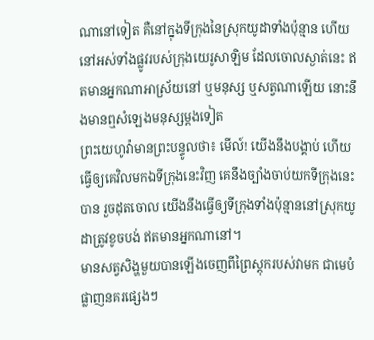ណានៅទៀត គឺនៅក្នុងទីក្រុងនៃស្រុកយូដាទាំងប៉ុន្មាន ហើយនៅអស់ទាំងផ្លូវរបស់ក្រុងយេរូសាឡិម ដែលចោលស្ងាត់នេះ ឥតមានអ្នកណាអាស្រ័យនៅ ឬមនុស្ស ឬសត្វណាឡើយ នោះនឹងមានឮសំឡេងមនុស្សម្តងទៀត
ព្រះយេហូវ៉ាមានព្រះបន្ទូលថា៖ មើល៍! យើងនឹងបង្គាប់ ហើយធ្វើឲ្យគេវិលមកឯទីក្រុងនេះវិញ គេនឹងច្បាំងចាប់យកទីក្រុងនេះបាន រួចដុតចោល យើងនឹងធ្វើឲ្យទីក្រុងទាំងប៉ុន្មាននៅស្រុកយូដាត្រូវខូចបង់ ឥតមានអ្នកណានៅ។
មានសត្វសិង្ហមួយបានឡើងចេញពីព្រៃស្តុករបស់វាមក ជាមេបំផ្លាញនគរផ្សេងៗ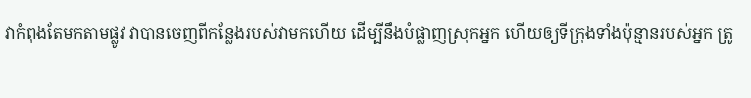វាកំពុងតែមកតាមផ្លូវ វាបានចេញពីកន្លែងរបស់វាមកហើយ ដើម្បីនឹងបំផ្លាញស្រុកអ្នក ហើយឲ្យទីក្រុងទាំងប៉ុន្មានរបស់អ្នក ត្រូ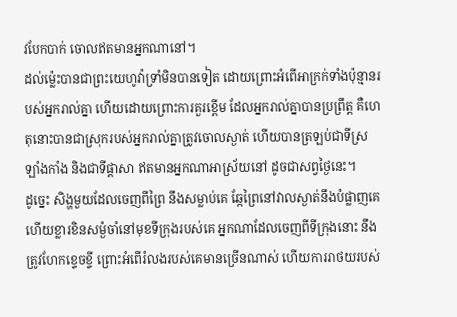វបែកបាក់ ចោលឥតមានអ្នកណានៅ។
ដល់ម៉្លេះបានជាព្រះយេហូវ៉ាទ្រាំមិនបានទៀត ដោយព្រោះអំពើអាក្រក់ទាំងប៉ុន្មានរបស់អ្នករាល់គ្នា ហើយដោយព្រោះការគួរខ្ពើម ដែលអ្នករាល់គ្នាបានប្រព្រឹត្ត គឺហេតុនោះបានជាស្រុករបស់អ្នករាល់គ្នាត្រូវចោលស្ងាត់ ហើយបានត្រឡប់ជាទីស្រឡាំងកាំង និងជាទីផ្ដាសា ឥតមានអ្នកណាអាស្រ័យនៅ ដូចជាសព្វថ្ងៃនេះ។
ដូច្នេះ សិង្ហមួយដែលចេញពីព្រៃ នឹងសម្លាប់គេ ឆ្កែព្រៃនៅវាលស្ងាត់នឹងបំផ្លាញគេ ហើយខ្លារខិនសម្ងំចាំនៅមុខទីក្រុងរបស់គេ អ្នកណាដែលចេញពីទីក្រុងនោះ នឹងត្រូវហែកខ្ទេចខ្ទី ព្រោះអំពើរំលងរបស់គេមានច្រើនណាស់ ហើយការរាថយរបស់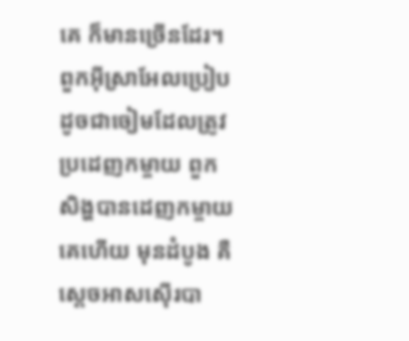គេ ក៏មានច្រើនដែរ។
ពួកអ៊ីស្រាអែលប្រៀបដូចជាចៀមដែលត្រូវប្រដេញកម្ចាយ ពួកសិង្ហបានដេញកម្ចាយគេហើយ មុនដំបូង គឺស្តេចអាសស៊ើរបា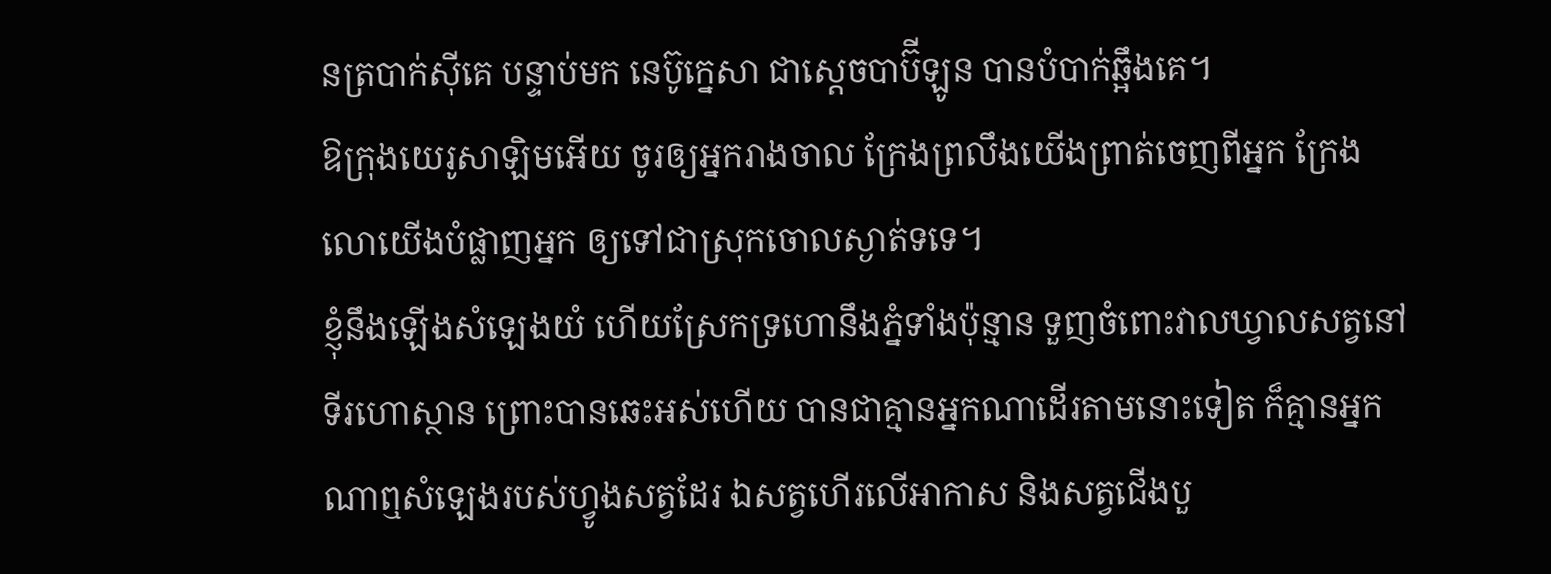នត្របាក់ស៊ីគេ បន្ទាប់មក នេប៊ូក្នេសា ជាស្តេចបាប៊ីឡូន បានបំបាក់ឆ្អឹងគេ។
ឱក្រុងយេរូសាឡិមអើយ ចូរឲ្យអ្នករាងចាល ក្រែងព្រលឹងយើងព្រាត់ចេញពីអ្នក ក្រែងលោយើងបំផ្លាញអ្នក ឲ្យទៅជាស្រុកចោលស្ងាត់ទទេ។
ខ្ញុំនឹងឡើងសំឡេងយំ ហើយស្រែកទ្រហោនឹងភ្នំទាំងប៉ុន្មាន ទួញចំពោះវាលឃ្វាលសត្វនៅទីរហោស្ថាន ព្រោះបានឆេះអស់ហើយ បានជាគ្មានអ្នកណាដើរតាមនោះទៀត ក៏គ្មានអ្នកណាឮសំឡេងរបស់ហ្វូងសត្វដែរ ឯសត្វហើរលើអាកាស និងសត្វជើងបួ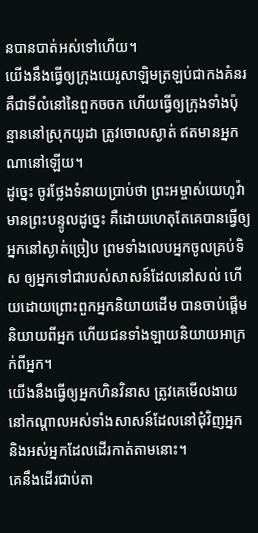នបានបាត់អស់ទៅហើយ។
យើងនឹងធ្វើឲ្យក្រុងយេរូសាឡិមត្រឡប់ជាកងគំនរ គឺជាទីលំនៅនៃពួកចចក ហើយធ្វើឲ្យក្រុងទាំងប៉ុន្មាននៅស្រុកយូដា ត្រូវចោលស្ងាត់ ឥតមានអ្នកណានៅឡើយ។
ដូច្នេះ ចូរថ្លែងទំនាយប្រាប់ថា ព្រះអម្ចាស់យេហូវ៉ាមានព្រះបន្ទូលដូច្នេះ គឺដោយហេតុតែគេបានធ្វើឲ្យអ្នកនៅស្ងាត់ច្រៀប ព្រមទាំងលេបអ្នកចូលគ្រប់ទិស ឲ្យអ្នកទៅជារបស់សាសន៍ដែលនៅសល់ ហើយដោយព្រោះពួកអ្នកនិយាយដើម បានចាប់ផ្ដើមនិយាយពីអ្នក ហើយជនទាំងឡាយនិយាយអាក្រក់ពីអ្នក។
យើងនឹងធ្វើឲ្យអ្នកហិនវិនាស ត្រូវគេមើលងាយ នៅកណ្ដាលអស់ទាំងសាសន៍ដែលនៅជុំវិញអ្នក និងអស់អ្នកដែលដើរកាត់តាមនោះ។
គេនឹងដើរជាប់តា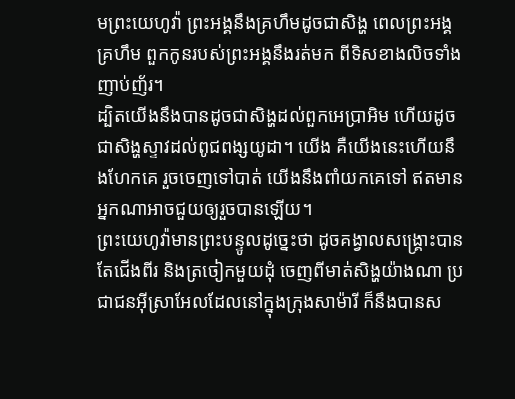មព្រះយេហូវ៉ា ព្រះអង្គនឹងគ្រហឹមដូចជាសិង្ហ ពេលព្រះអង្គគ្រហឹម ពួកកូនរបស់ព្រះអង្គនឹងរត់មក ពីទិសខាងលិចទាំងញាប់ញ័រ។
ដ្បិតយើងនឹងបានដូចជាសិង្ហដល់ពួកអេប្រាអិម ហើយដូចជាសិង្ហស្ទាវដល់ពូជពង្សយូដា។ យើង គឺយើងនេះហើយនឹងហែកគេ រួចចេញទៅបាត់ យើងនឹងពាំយកគេទៅ ឥតមានអ្នកណាអាចជួយឲ្យរួចបានឡើយ។
ព្រះយេហូវ៉ាមានព្រះបន្ទូលដូច្នេះថា ដូចគង្វាលសង្គ្រោះបានតែជើងពីរ និងត្រចៀកមួយដុំ ចេញពីមាត់សិង្ហយ៉ាងណា ប្រជាជនអ៊ីស្រាអែលដែលនៅក្នុងក្រុងសាម៉ារី ក៏នឹងបានស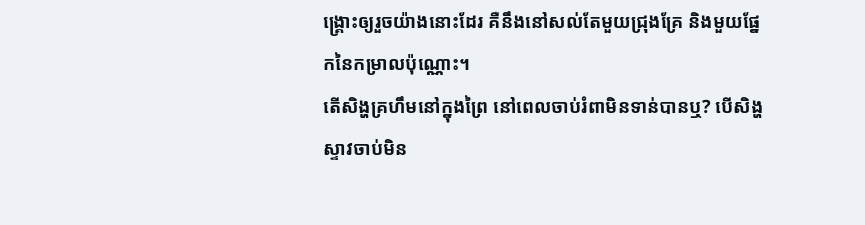ង្គ្រោះឲ្យរួចយ៉ាងនោះដែរ គឺនឹងនៅសល់តែមួយជ្រុងគ្រែ និងមួយផ្នែកនៃកម្រាលប៉ុណ្ណោះ។
តើសិង្ហគ្រហឹមនៅក្នុងព្រៃ នៅពេលចាប់រំពាមិនទាន់បានឬ? បើសិង្ហស្ទាវចាប់មិន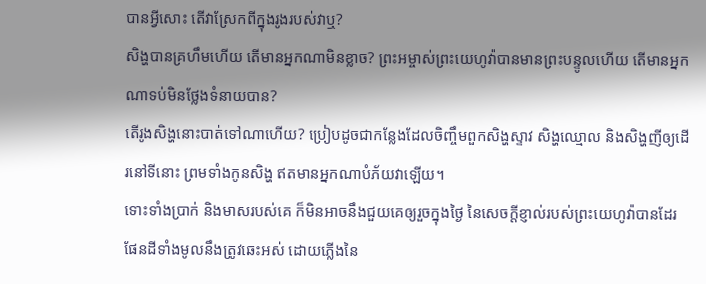បានអ្វីសោះ តើវាស្រែកពីក្នុងរូងរបស់វាឬ?
សិង្ហបានគ្រហឹមហើយ តើមានអ្នកណាមិនខ្លាច? ព្រះអម្ចាស់ព្រះយេហូវ៉ាបានមានព្រះបន្ទូលហើយ តើមានអ្នកណាទប់មិនថ្លែងទំនាយបាន?
តើរូងសិង្ហនោះបាត់ទៅណាហើយ? ប្រៀបដូចជាកន្លែងដែលចិញ្ចឹមពួកសិង្ហស្ទាវ សិង្ហឈ្មោល និងសិង្ហញីឲ្យដើរនៅទីនោះ ព្រមទាំងកូនសិង្ហ ឥតមានអ្នកណាបំភ័យវាឡើយ។
ទោះទាំងប្រាក់ និងមាសរបស់គេ ក៏មិនអាចនឹងជួយគេឲ្យរួចក្នុងថ្ងៃ នៃសេចក្ដីខ្ញាល់របស់ព្រះយេហូវ៉ាបានដែរ ផែនដីទាំងមូលនឹងត្រូវឆេះអស់ ដោយភ្លើងនៃ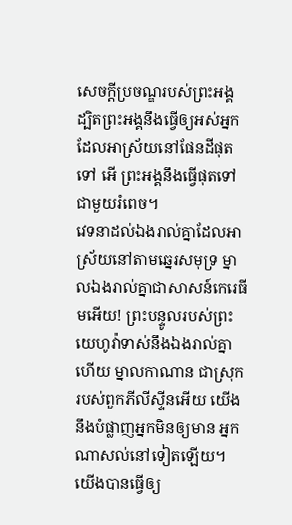សេចក្ដីប្រចណ្ឌរបស់ព្រះអង្គ ដ្បិតព្រះអង្គនឹងធ្វើឲ្យអស់អ្នក ដែលអាស្រ័យនៅផែនដីផុតទៅ អើ ព្រះអង្គនឹងធ្វើផុតទៅជាមួយរំពេច។
វេទនាដល់ឯងរាល់គ្នាដែលអាស្រ័យនៅតាមឆ្នេរសមុទ្រ ម្នាលឯងរាល់គ្នាជាសាសន៍កេរេធីមអើយ! ព្រះបន្ទូលរបស់ព្រះយេហូវ៉ាទាស់នឹងឯងរាល់គ្នាហើយ ម្នាលកាណាន ជាស្រុករបស់ពួកភីលីស្ទីនអើយ យើងនឹងបំផ្លាញអ្នកមិនឲ្យមាន អ្នកណាសល់នៅទៀតឡើយ។
យើងបានធ្វើឲ្យ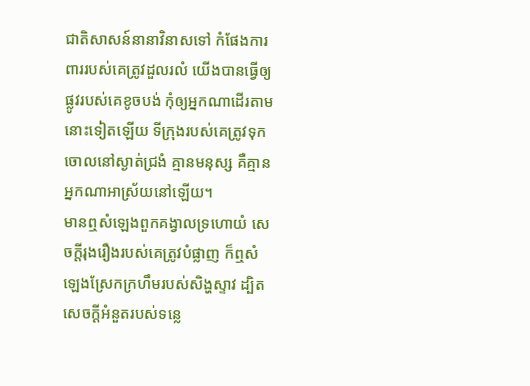ជាតិសាសន៍នានាវិនាសទៅ កំផែងការពាររបស់គេត្រូវដួលរលំ យើងបានធ្វើឲ្យផ្លូវរបស់គេខូចបង់ កុំឲ្យអ្នកណាដើរតាមនោះទៀតឡើយ ទីក្រុងរបស់គេត្រូវទុកចោលនៅស្ងាត់ជ្រងំ គ្មានមនុស្ស គឺគ្មានអ្នកណាអាស្រ័យនៅឡើយ។
មានឮសំឡេងពួកគង្វាលទ្រហោយំ សេចក្ដីរុងរឿងរបស់គេត្រូវបំផ្លាញ ក៏ឮសំឡេងស្រែកក្រហឹមរបស់សិង្ហស្ទាវ ដ្បិតសេចក្ដីអំនួតរបស់ទន្លេ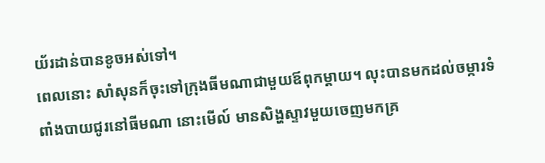យ័រដាន់បានខូចអស់ទៅ។
ពេលនោះ សាំសុនក៏ចុះទៅក្រុងធីមណាជាមួយឪពុកម្តាយ។ លុះបានមកដល់ចម្ការទំពាំងបាយជូរនៅធីមណា នោះមើល៍ មានសិង្ហស្ទាវមួយចេញមកគ្រ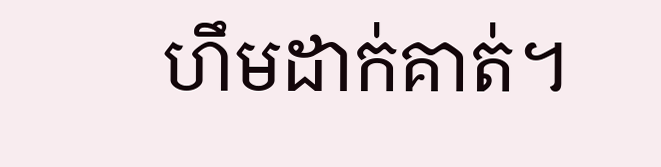ហឹមដាក់គាត់។